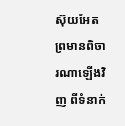ស៊ុយអែតព្រមានពិចារណាឡើងវិញ ពីទំនាក់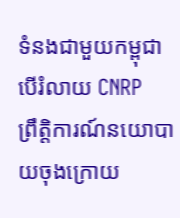ទំនងជាមួយកម្ពុជា បើរំលាយ CNRP
ព្រឹត្តិការណ៍នយោបាយចុងក្រោយ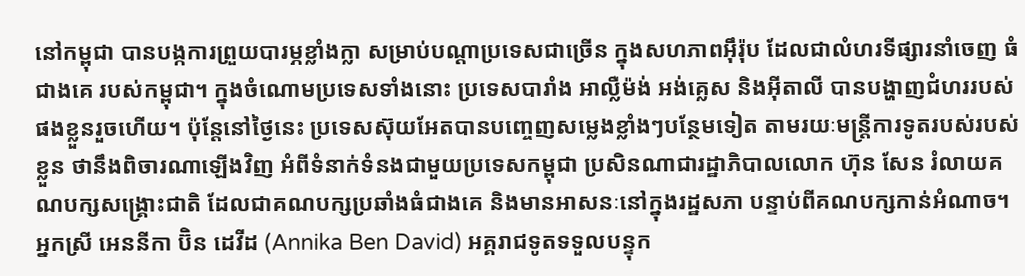នៅកម្ពុជា បានបង្កការព្រួយបារម្ភខ្លាំងក្លា សម្រាប់បណ្ដាប្រទេសជាច្រើន ក្នុងសហភាពអ៊ឹរ៉ុប ដែលជាលំហរទីផ្សារនាំចេញ ធំជាងគេ របស់កម្ពុជា។ ក្នុងចំណោមប្រទេសទាំងនោះ ប្រទេសបារាំង អាល្លឺម៉ង់ អង់គ្លេស និងអ៊ីតាលី បានបង្ហាញជំហររបស់ផងខ្លួនរួចហើយ។ ប៉ុន្តែនៅថ្ងៃនេះ ប្រទេសស៊ុយអែតបានបញ្ចេញសម្លេងខ្លាំងៗបន្ថែមទៀត តាមរយៈមន្ត្រីការទូតរបស់របស់ខ្លួន ថានឹងពិចារណាឡើងវិញ អំពីទំនាក់ទំនងជាមួយប្រទេសកម្ពុជា ប្រសិនណាជារដ្ឋាភិបាលលោក ហ៊ុន សែន រំលាយគណបក្សសង្គ្រោះជាតិ ដែលជាគណបក្សប្រឆាំងធំជាងគេ និងមានអាសនៈនៅក្នុងរដ្ឋសភា បន្ទាប់ពីគណបក្សកាន់អំណាច។
អ្នកស្រី អេននីកា ប៊ិន ដេវីដ (Annika Ben David) អគ្គរាជទូតទទួលបន្ទុក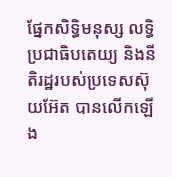ផ្នែកសិទ្ធិមនុស្ស លទ្ធិប្រជាធិបតេយ្យ និងនីតិរដ្ឋរបស់ប្រទេសស៊ុយអ៊ែត បានលើកឡើង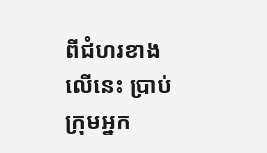ពីជំហរខាងលើនេះ ប្រាប់ក្រុមអ្នក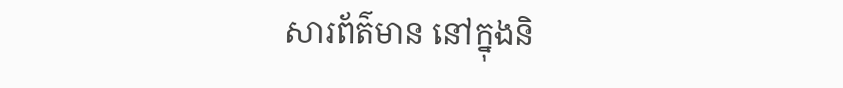សារព័ត៌មាន នៅក្នុងនិ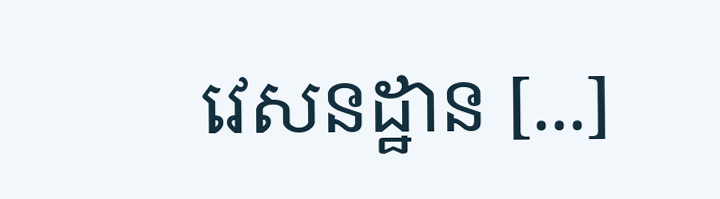វេសនដ្ឋាន [...]